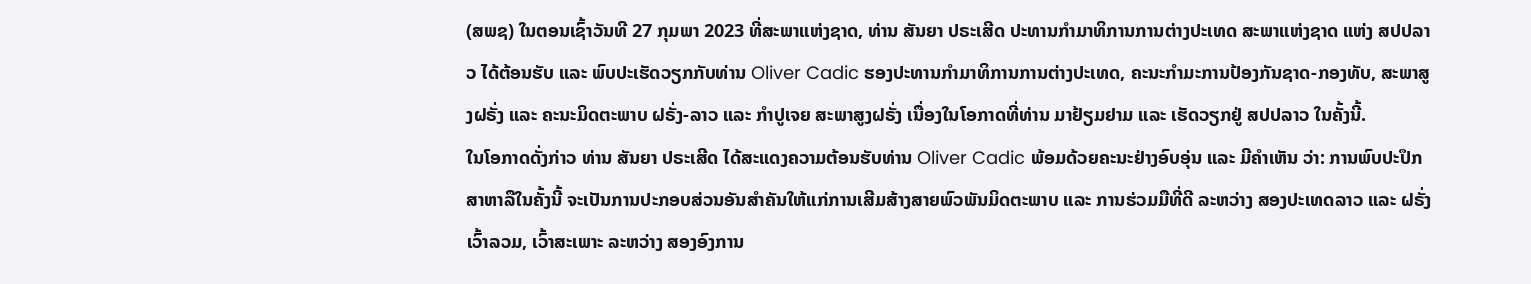(ສພຊ) ໃນຕອນເຊົ້າວັນທີ 27 ກຸມພາ 2023 ທີ່ສະພາແຫ່ງຊາດ, ທ່ານ ສັນຍາ ປຣະເສີດ ປະທານກໍາມາທິການການຕ່າງປະເທດ ສະພາແຫ່ງຊາດ ແຫ່ງ ສປປລາວ ໄດ້ຕ້ອນຮັບ ແລະ ພົບປະເຮັດວຽກກັບທ່ານ Oliver Cadic ຮອງປະທານກໍາມາທິການການຕ່າງປະເທດ, ຄະນະກໍາມະການປ້ອງກັນຊາດ-ກອງທັບ, ສະພາສູງຝຣັ່ງ ແລະ ຄະນະມິດຕະພາບ ຝຣັ່ງ-ລາວ ແລະ ກໍາປູເຈຍ ສະພາສູງຝຣັ່ງ ເນື່ອງໃນໂອກາດທີ່ທ່ານ ມາຢ້ຽມຢາມ ແລະ ເຮັດວຽກຢູ່ ສປປລາວ ໃນຄັ້ງນີ້.
ໃນໂອກາດດັ່ງກ່າວ ທ່ານ ສັນຍາ ປຣະເສີດ ໄດ້ສະແດງຄວາມຕ້ອນຮັບທ່ານ Oliver Cadic ພ້ອມດ້ວຍຄະນະຢ່າງອົບອຸ່ນ ແລະ ມີຄໍາເຫັນ ວ່າ: ການພົບປະປຶກສາຫາລືໃນຄັ້ງນີ້ ຈະເປັນການປະກອບສ່ວນອັນສໍາຄັນໃຫ້ແກ່ການເສີມສ້າງສາຍພົວພັນມິດຕະພາບ ແລະ ການຮ່ວມມືທີ່ດີ ລະຫວ່າງ ສອງປະເທດລາວ ແລະ ຝຣັ່ງ ເວົ້າລວມ, ເວົ້າສະເພາະ ລະຫວ່າງ ສອງອົງການ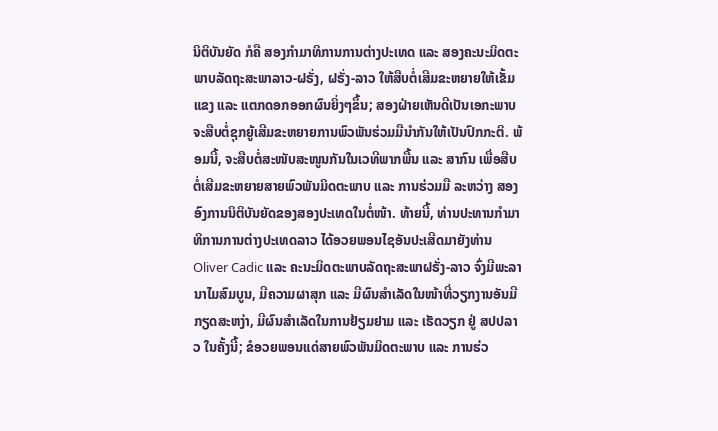ນິຕິບັນຍັດ ກໍຄື ສອງກໍາມາທິການການຕ່າງປະເທດ ແລະ ສອງຄະນະມິດຕະພາບລັດຖະສະພາລາວ-ຝຣັ່ງ, ຝຣັ່ງ-ລາວ ໃຫ້ສືບຕໍ່ເສີມຂະຫຍາຍໃຫ້ເຂັ້ມແຂງ ແລະ ແຕກດອກອອກຜົນຍິ່ງໆຂຶ້ນ; ສອງຝ່າຍເຫັນດີເປັນເອກະພາບ ຈະສືບຕໍ່ຊຸກຍູ້ເສີມຂະຫຍາຍການພົວພັນຮ່ວມມືນໍາກັນໃຫ້ເປັນປົກກະຕິ. ພ້ອມນີ້, ຈະສືບຕໍ່ສະໜັບສະໜູນກັນໃນເວທີພາກພື້ນ ແລະ ສາກົນ ເພື່ອສືບຕໍ່ເສີມຂະຫຍາຍສາຍພົວພັນມິດຕະພາບ ແລະ ການຮ່ວມມື ລະຫວ່າງ ສອງອົງການນິຕິບັນຍັດຂອງສອງປະເທດໃນຕໍ່ໜ້າ. ທ້າຍນີ້, ທ່ານປະທານກໍາມາທິການການຕ່າງປະເທດລາວ ໄດ້ອວຍພອນໄຊອັນປະເສີດມາຍັງທ່ານ Oliver Cadic ແລະ ຄະນະມິດຕະພາບລັດຖະສະພາຝຣັ່ງ-ລາວ ຈົ່ງມີພະລານາໄມສົມບູນ, ມີຄວາມຜາສຸກ ແລະ ມີຜົນສໍາເລັດໃນໜ້າທີ່ວຽກງານອັນມີກຽດສະຫງ່າ, ມີຜົນສຳເລັດໃນການຢ້ຽມຢາມ ແລະ ເຮັດວຽກ ຢູ່ ສປປລາວ ໃນຄັ້ງນີ້; ຂໍອວຍພອນແດ່ສາຍພົວພັນມິດຕະພາບ ແລະ ການຮ່ວ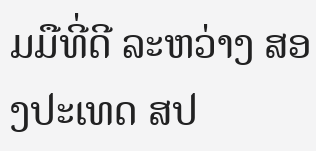ມມືທີ່ດີ ລະຫວ່າງ ສອງປະເທດ ສປ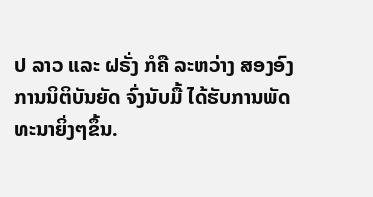ປ ລາວ ແລະ ຝຣັ່ງ ກໍຄື ລະຫວ່າງ ສອງອົງການນິຕິບັນຍັດ ຈົ່ງນັບມື້ ໄດ້ຮັບການພັດທະນາຍິ່ງໆຂຶ້ນ.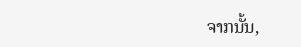ຈາກນັ້ນ,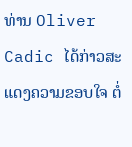ທ່ານ Oliver Cadic ໄດ້ກ່າວສະແດງຄວາມຂອບໃຈ ຕໍ່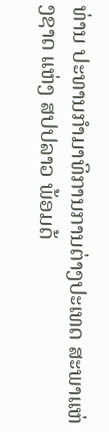ທ່ານ ປະທານກຳມາທິການການຕ່າງປະເທດ ສະພາແຫ່ງຊາດ ແຫ່ງ ສປປລາວ ພ້ອມດ້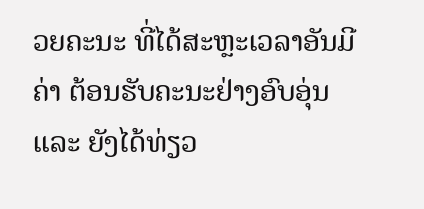ວຍຄະນະ ທີ່ໄດ້ສະຫຼະເວລາອັນມີຄ່າ ຕ້ອນຮັບຄະນະຢ່າງອົບອຸ່ນ ແລະ ຍັງໄດ້ທ່ຽວ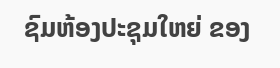ຊົມຫ້ອງປະຊຸມໃຫຍ່ ຂອງ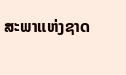ສະພາແຫ່ງຊາດ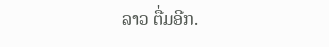ລາວ ຕື່ມອີກ.